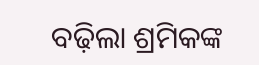ବଢ଼ିଲା ଶ୍ରମିକଙ୍କ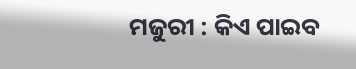ମଜୁରୀ : କିଏ ପାଇବ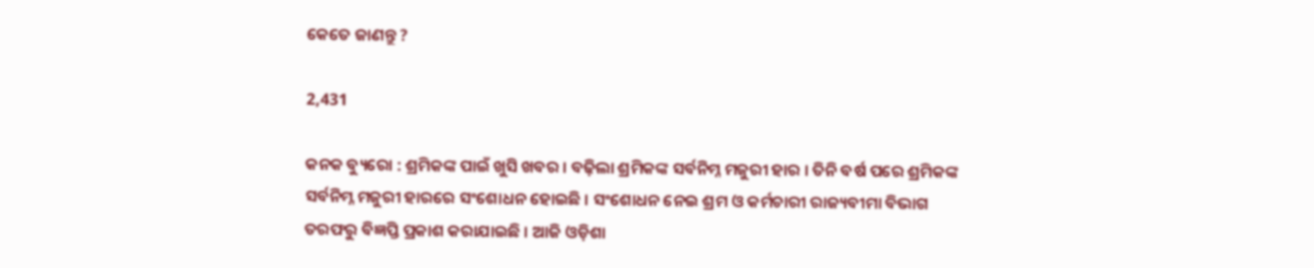କେତେ ଜାଣନ୍ତୁ ?

2,431

କନକ ବ୍ୟୁରୋ : ଶ୍ରମିକଙ୍କ ପାଇଁ ଖୁସି ଖବର । ବଢ଼ିଲା ଶ୍ରମିକଙ୍କ ସର୍ବନିମ୍ନ ମଜୁରୀ ହାର । ତିନି ବର୍ଷ ପରେ ଶ୍ରମିକଙ୍କ ସର୍ବନିମ୍ନ ମଜୁରୀ ହାରରେ ସଂଶୋଧନ ହୋଇଛି । ସଂଶୋଧନ ନେଇ ଶ୍ରମ ଓ କର୍ମଚାରୀ ରାଜ୍ୟବୀମା ବିଭାଗ ତରଫରୁ ବିଜ୍ଞପ୍ତି ପ୍ରକାଶ କରାଯାଇଛି । ଆଜି ଓଡ଼ିଶା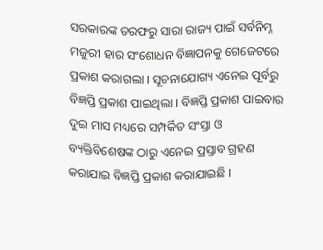ସରକାରଙ୍କ ତରଫରୁ ସାରା ରାଜ୍ୟ ପାଇଁ ସର୍ବନିମ୍ନ ମଜୁରୀ ହାର ସଂଶୋଧନ ବିଜ୍ଞାପନକୁ ଗେଜେଟରେ ପ୍ରକାଶ କରାଗଲା । ସୂଚନାଯୋଗ୍ୟ ଏନେଇ ପୂର୍ବରୁ ବିଜ୍ଞପ୍ତି ପ୍ରକାଶ ପାଇଥିଲା । ବିଜ୍ଞପ୍ତି ପ୍ରକାଶ ପାଇବାର ଦୁଇ ମାସ ମଧ୍ୟରେ ସମ୍ପର୍କିତ ସଂସ୍ତା ଓ ବ୍ୟକ୍ତିବିଶେଷଙ୍କ ଠାରୁ ଏନେଇ ପ୍ରସ୍ତାବ ଗ୍ରହଣ କରାଯାଇ ବିଜ୍ଞପ୍ତି ପ୍ରକାଶ କରାଯାଇଛି ।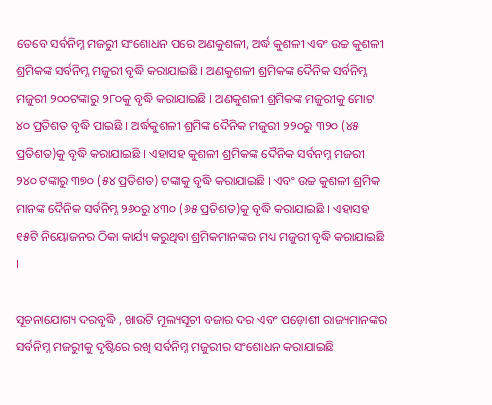ତେବେ ସର୍ବନିମ୍ନ ମଜରୁୀ ସଂଶୋଧନ ପରେ ଅଣକୁଶଳୀ, ଅର୍ଦ୍ଧ କୁଶଳୀ ଏବଂ ଉଚ୍ଚ କୁଶଳୀ ଶ୍ରମିକଙ୍କ ସର୍ବନିମ୍ନ ମଜୁରୀ ବୃଦ୍ଧି କରାଯାଇଛି । ଅଣକୁଶଳୀ ଶ୍ରମିକଙ୍କ ଦୈନିକ ସର୍ବନିମ୍ନ ମଜୁରୀ ୨୦୦ଟଙ୍କାରୁ ୨୮୦କୁ ବୃଦ୍ଧି କରାଯାଇଛି । ଅଣକୁଶଳୀ ଶ୍ରମିକଙ୍କ ମଜୁରୀକୁ ମୋଟ ୪୦ ପ୍ରତିଶତ ବୃଦ୍ଧି ପାଇଛି । ଅର୍ଦ୍ଧକୁଶଳୀ ଶ୍ରମିଙ୍କ ଦୈନିକ ମଜୁରୀ ୨୨୦ରୁ ୩୨୦ (୪୫ ପ୍ରତିଶତ)କୁ ବୃଦ୍ଧି କରାଯାଇଛି । ଏହାସହ କୁଶଳୀ ଶ୍ରମିକଙ୍କ ଦୈନିକ ସର୍ବନମ୍ନ ମଜରୀ ୨୪୦ ଟଙ୍କାରୁ ୩୭୦ (୫୪ ପ୍ରତିଶତ) ଟଙ୍କାକୁ ବୃଦ୍ଧି କରାଯାଇଛି । ଏବଂ ଉଚ୍ଚ କୁଶଳୀ ଶ୍ରମିକ ମାନଙ୍କ ଦୈନିକ ସର୍ବନିମ୍ନ ୨୬୦ରୁ ୪୩୦ (୬୫ ପ୍ରତିଶତ)କୁ ବୃଦ୍ଧି କରାଯାଇଛି । ଏହାସହ ୧୫ଟି ନିୟୋଜନର ଠିକା କାର୍ଯ୍ୟ କରୁଥିବା ଶ୍ରମିକମାନଙ୍କର ମଧ୍ୟ ମଜୁରୀ ବୃଦ୍ଧି କରାଯାଇଛି ।

ସୂଚନାଯୋଗ୍ୟ ଦରବୃଦ୍ଧି , ଖାଉଟି ମୂଲ୍ୟସୂଚୀ ବଜାର ଦର ଏବଂ ପଡ଼ୋଶୀ ରାଜ୍ୟମାନଙ୍କର ସର୍ବନିମ୍ନ ମଜରୁୀକୁ ଦୃଷ୍ଟିରେ ରଖି ସର୍ବନିମ୍ନ ମଜୁରୀର ସଂଶୋଧନ କରାଯାଇଛି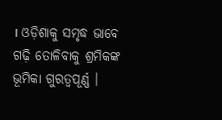। ଓଡ଼ିଶାକୁ ସମୃଦ୍ଧ ଭାବେ ଗଢ଼ି ତୋଳିବାକୁ ଶ୍ରମିକଙ୍କ ଭୂମିକା ଗୁରତ୍ୱପୂର୍ଣ୍ଣ ।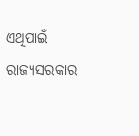ଏଥିପାଇଁ ରାଜ୍ୟସରକାର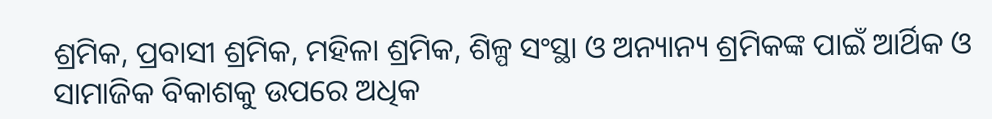ଶ୍ରମିକ, ପ୍ରବାସୀ ଶ୍ରମିକ, ମହିଳା ଶ୍ରମିକ, ଶିଳ୍ପ ସଂସ୍ଥା ଓ ଅନ୍ୟାନ୍ୟ ଶ୍ରମିକଙ୍କ ପାଇଁ ଆର୍ଥିକ ଓ ସାମାଜିକ ବିକାଶକୁ ଉପରେ ଅଧିକ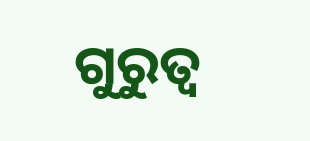ଗୁରୁତ୍ୱ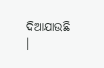ଦିଆଯାଉଛି ।